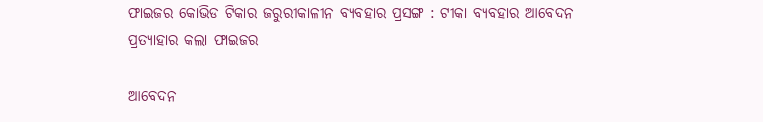ଫାଇଜର କୋଭିଡ ଟିକାର ଜରୁରୀକାଳୀନ ବ୍ୟବହାର ପ୍ରସଙ୍ଗ : ଟୀକା ବ୍ୟବହାର ଆବେଦନ ପ୍ରତ୍ୟାହାର କଲା ଫାଇଜର

ଆବେଦନ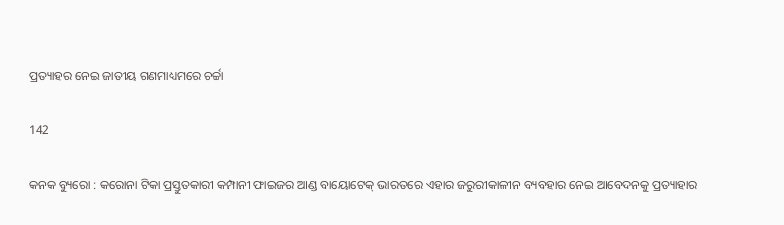ପ୍ରତ୍ୟାହର ନେଇ ଜାତୀୟ ଗଣମାଧ୍ୟମରେ ଚର୍ଚ୍ଚା

142

କନକ ବ୍ୟୁରୋ : କରୋନା ଟିକା ପ୍ରସ୍ତୁତକାରୀ କମ୍ପାନୀ ଫାଇଜର ଆଣ୍ଡ ବାୟୋଟେକ୍ ଭାରତରେ ଏହାର ଜରୁରୀକାଳୀନ ବ୍ୟବହାର ନେଇ ଆବେଦନକୁ ପ୍ରତ୍ୟାହାର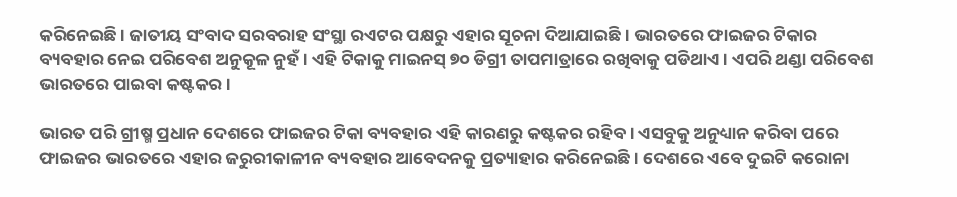କରିନେଇଛି । ଜାତୀୟ ସଂବାଦ ସରବରାହ ସଂସ୍ଥା ରଏଟର ପକ୍ଷରୁ ଏହାର ସୂଚନା ଦିଆଯାଇଛି । ଭାରତରେ ଫାଇଜର ଟିକାର ବ୍ୟବହାର ନେଇ ପରିବେଶ ଅନୁକୂଳ ନୁହଁ । ଏହି ଟିକାକୁ ମାଇନସ୍ ୭୦ ଡିଗ୍ରୀ ତାପମାତ୍ରାରେ ରଖିବାକୁ ପଡିଥାଏ । ଏପରି ଥଣ୍ଡା ପରିବେଶ ଭାରତରେ ପାଇବା କଷ୍ଟକର ।

ଭାରତ ପରି ଗ୍ରୀଷ୍ମ ପ୍ରଧାନ ଦେଶରେ ଫାଇଜର ଟିକା ବ୍ୟବହାର ଏହି କାରଣରୁ କଷ୍ଟକର ରହିବ । ଏସବୁକୁ ଅନୁଧ୍ୟାନ କରିବା ପରେ ଫାଇଜର ଭାରତରେ ଏହାର ଜରୁରୀକାଳୀନ ବ୍ୟବହାର ଆବେଦନକୁ ପ୍ରତ୍ୟାହାର କରିନେଇଛି । ଦେଶରେ ଏବେ ଦୁଇଟି କରୋନା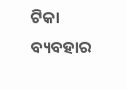ଟିକା ବ୍ୟବହାର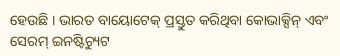ହେଉଛି । ଭାରତ ବାୟୋଟେକ୍ ପ୍ରସ୍ତୁତ କରିଥିବା କୋଭାକ୍ସିନ୍ ଏବଂ ସେରମ୍ ଇନଷ୍ଟିଚ୍ୟୁଟ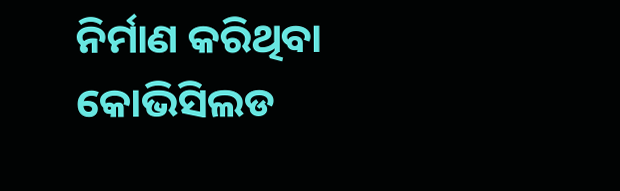ନିର୍ମାଣ କରିଥିବା କୋଭିସିଲଡ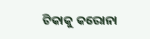ଟିକାକୁ କରୋନା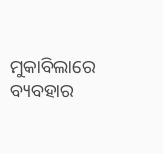ମୁକାବିଲାରେ ବ୍ୟବହାର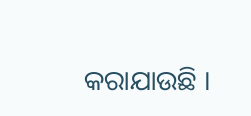କରାଯାଉଛି ।